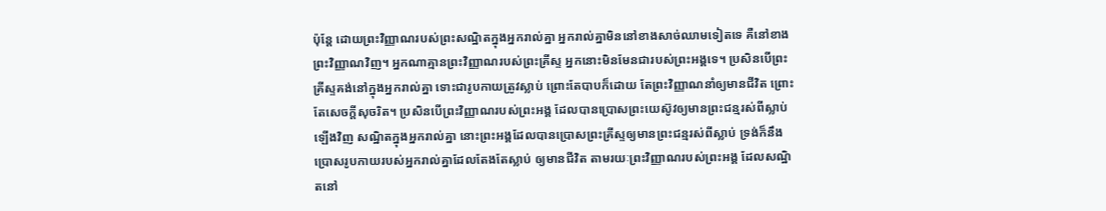ប៉ុន្តែ ដោយព្រះវិញ្ញាណរបស់ព្រះសណ្ឋិតក្នុងអ្នករាល់គ្នា អ្នករាល់គ្នាមិននៅខាងសាច់ឈាមទៀតទេ គឺនៅខាងព្រះវិញ្ញាណវិញ។ អ្នកណាគ្មានព្រះវិញ្ញាណរបស់ព្រះគ្រីស្ទ អ្នកនោះមិនមែនជារបស់ព្រះអង្គទេ។ ប្រសិនបើព្រះគ្រីស្ទគង់នៅក្នុងអ្នករាល់គ្នា ទោះជារូបកាយត្រូវស្លាប់ ព្រោះតែបាបក៏ដោយ តែព្រះវិញ្ញាណនាំឲ្យមានជីវិត ព្រោះតែសេចក្តីសុចរិត។ ប្រសិនបើព្រះវិញ្ញាណរបស់ព្រះអង្គ ដែលបានប្រោសព្រះយេស៊ូវឲ្យមានព្រះជន្មរស់ពីស្លាប់ឡើងវិញ សណ្ឋិតក្នុងអ្នករាល់គ្នា នោះព្រះអង្គដែលបានប្រោសព្រះគ្រីស្ទឲ្យមានព្រះជន្មរស់ពីស្លាប់ ទ្រង់ក៏នឹងប្រោសរូបកាយរបស់អ្នករាល់គ្នាដែលតែងតែស្លាប់ ឲ្យមានជីវិត តាមរយៈព្រះវិញ្ញាណរបស់ព្រះអង្គ ដែលសណ្ឋិតនៅ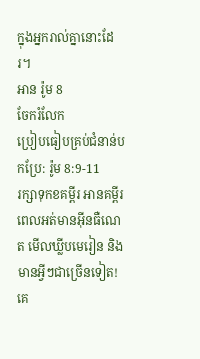ក្នុងអ្នករាល់គ្នានោះដែរ។
អាន រ៉ូម 8
ចែករំលែក
ប្រៀបធៀបគ្រប់ជំនាន់បកប្រែ: រ៉ូម 8:9-11
រក្សាទុកខគម្ពីរ អានគម្ពីរពេលអត់មានអ៊ីនធឺណេត មើលឃ្លីបមេរៀន និងមានអ្វីៗជាច្រើនទៀត!
គេ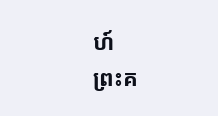ហ៍
ព្រះគ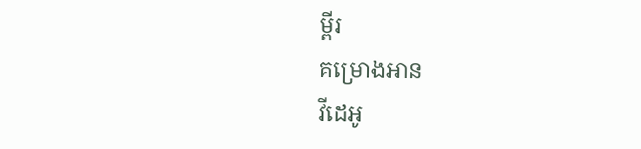ម្ពីរ
គម្រោងអាន
វីដេអូ